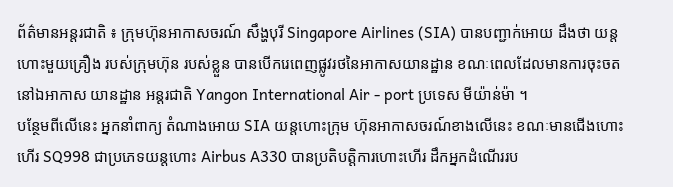ព័ត៌មានអន្តរជាតិ ៖ ក្រុមហ៊ុនអាកាសចរណ៍ សឹង្ហបុរី Singapore Airlines (SIA) បានបញ្ជាក់អោយ ដឹងថា យន្តហោះមួយគ្រឿង របស់ក្រុមហ៊ុន របស់ខ្លួន បានបើករេពេញផ្លូវរថនៃអាកាសយានដ្ឋាន ខណៈពេលដែលមានការចុះចត នៅឯអាកាស យានដ្ឋាន អន្តរជាតិ Yangon International Air - port ប្រទេស មីយ៉ាន់ម៉ា ។
បន្ថែមពីលើនេះ អ្នកនាំពាក្យ តំណាងអោយ SIA យន្តហោះក្រុម ហ៊ុនអាកាសចរណ៍ខាងលើនេះ ខណៈមានជើងហោះហើរ SQ998 ជាប្រភេទយន្តហោះ Airbus A330 បានប្រតិបត្តិការហោះហើរ ដឹកអ្នកដំណើររប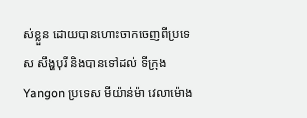ស់ខ្លួន ដោយបានហោះចាកចេញពីប្រទេស សឹង្ហបុរី និងបានទៅដល់ ទីក្រុង Yangon ប្រទេស មីយ៉ាន់ម៉ា វេលាម៉ោង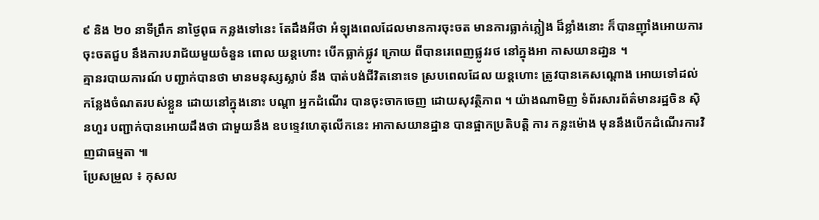៩ និង ២០ នាទីព្រឹក នាថ្ងៃពុធ កន្លងទៅនេះ តែដឹងអីថា អំឡុងពេលដែលមានការចុះចត មានការធ្លាក់ភ្លៀង ដ៏ខ្លាំងនោះ ក៏បានញ៉ាំងអោយការចុះចតជួប នឹងការបរាជ័យមួយចំនួន ពោល យន្តហោះ បើកធ្លាក់ផ្លូវ ក្រោយ ពីបានរេពេញផ្លូវរថ នៅក្នុងអា កាសយានដា្ឋន ។
គ្មានរបាយការណ៍ បញ្ជាក់បានថា មានមនុស្សស្លាប់ នឹង បាត់បង់ជីវិតនោះទេ ស្របពេលដែល យន្តហោះ ត្រូវបានគេសណ្តោង អោយទៅដល់កន្លែងចំណតរបស់ខ្លួន ដោយនៅក្នុងនោះ បណ្តា អ្នកដំណើរ បានចុះចាកចេញ ដោយសុវត្ថិភាព ។ យ៉ាងណាមិញ ទំព័រសារព័ត៌មានរដ្ឋចិន ស៊ិនហួរ បញ្ជាក់បានអោយដឹងថា ជាមួយនឹង ឧបទ្ទេវហេតុលើកនេះ អាកាសយានដ្ឋាន បានផ្អាកប្រតិបត្តិ ការ កន្លះម៉ោង មុននឹងបើកដំណើរការវិញជាធម្មតា ៕
ប្រែសម្រួល ៖ កុសល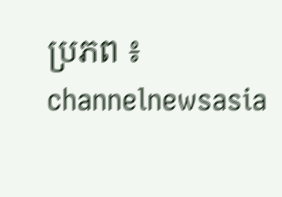ប្រភព ៖ channelnewsasia